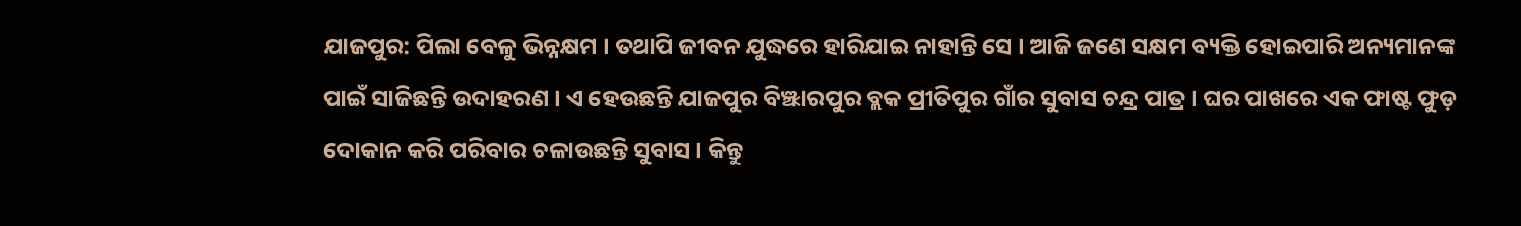ଯାଜପୁର: ପିଲା ବେଳୁ ଭିନ୍ନକ୍ଷମ । ତଥାପି ଜୀବନ ଯୁଦ୍ଧରେ ହାରିଯାଇ ନାହାନ୍ତି ସେ । ଆଜି ଜଣେ ସକ୍ଷମ ବ୍ୟକ୍ତି ହୋଇପାରି ଅନ୍ୟମାନଙ୍କ ପାଇଁ ସାଜିଛନ୍ତି ଉଦାହରଣ । ଏ ହେଉଛନ୍ତି ଯାଜପୁର ବିଞ୍ଝାରପୁର ବ୍ଲକ ପ୍ରୀତିପୁର ଗାଁର ସୁବାସ ଚନ୍ଦ୍ର ପାତ୍ର । ଘର ପାଖରେ ଏକ ଫାଷ୍ଟ ଫୁଡ଼ ଦୋକାନ କରି ପରିବାର ଚଳାଉଛନ୍ତି ସୁବାସ । କିନ୍ତୁ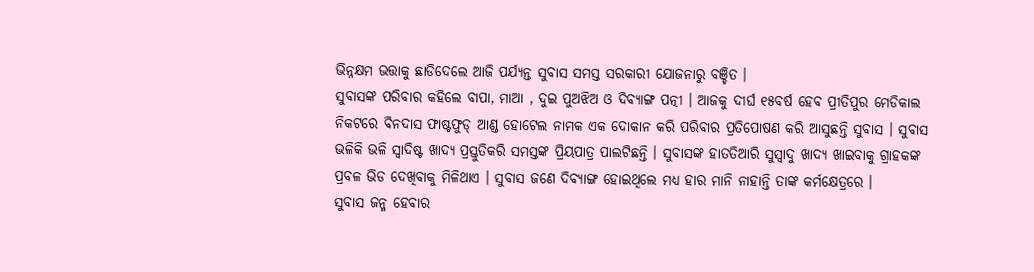ଭିନ୍ନକ୍ଷମ ଭତ୍ତାକୁ ଛାଡିଦେଲେ ଆଜି ପର୍ଯ୍ୟନ୍ତ ସୁବାସ ସମସ୍ତ ସରକାରୀ ଯୋଜନାରୁ ବଞ୍ଚିତ ।
ସୁବାସଙ୍କ ପରିବାର କହିଲେ ବାପା, ମାଆ , ଦୁଇ ପୁଅଝିଅ ଓ ଦିବ୍ୟାଙ୍ଗ ପତ୍ନୀ । ଆଜକୁ ଦୀର୍ଘ ୧୫ବର୍ଷ ହେବ ପ୍ରୀତିପୁର ମେଡିକାଲ ନିକଟରେ ବିନଦାସ ଫାଷ୍ଟଫୁଡ୍ ଆଣ୍ଡ ହୋଟେଲ ନାମକ ଏକ ଦୋକାନ କରି ପରିବାର ପ୍ରତିପୋଷଣ କରି ଆସୁଛନ୍ତି ସୁବାସ । ସୁବାସ ଭଳିକି ଭଳି ସ୍ୱାଦିଷ୍ଟ ଖାଦ୍ୟ ପ୍ରସ୍ତୁତିକରି ସମସ୍ତଙ୍କ ପ୍ରିୟପାତ୍ର ପାଲଟିଛନ୍ତି । ସୁବାସଙ୍କ ହାତତିଆରି ସୁସ୍ୱାଦୁ ଖାଦ୍ୟ ଖାଇବାକୁ ଗ୍ରାହକଙ୍କ ପ୍ରବଳ ଭିଡ ଦେଖିବାକୁ ମିଳିଥାଏ । ସୁବାସ ଜଣେ ଦିବ୍ୟାଙ୍ଗ ହୋଇଥିଲେ ମଧ୍ୟ ହାର ମାନି ନାହାନ୍ତି ତାଙ୍କ କର୍ମକ୍ଷେତ୍ରରେ ।
ସୁବାସ ଜନ୍ମ ହେବାର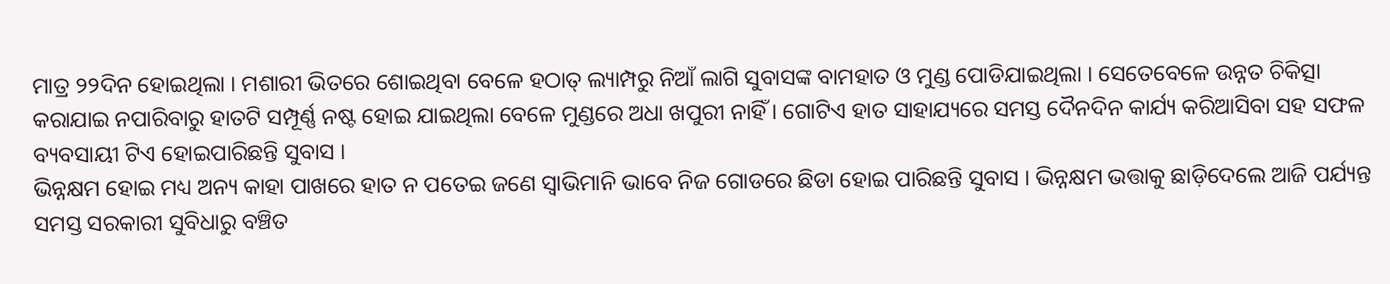ମାତ୍ର ୨୨ଦିନ ହୋଇଥିଲା । ମଶାରୀ ଭିତରେ ଶୋଇଥିବା ବେଳେ ହଠାତ୍ ଲ୍ୟାମ୍ପରୁ ନିଆଁ ଲାଗି ସୁବାସଙ୍କ ବାମହାତ ଓ ମୁଣ୍ଡ ପୋଡିଯାଇଥିଲା । ସେତେବେଳେ ଉନ୍ନତ ଚିକିତ୍ସା କରାଯାଇ ନପାରିବାରୁ ହାତଟି ସମ୍ପୂର୍ଣ୍ଣ ନଷ୍ଟ ହୋଇ ଯାଇଥିଲା ବେଳେ ମୁଣ୍ଡରେ ଅଧା ଖପୁରୀ ନାହିଁ । ଗୋଟିଏ ହାତ ସାହାଯ୍ୟରେ ସମସ୍ତ ଦୈନଦିନ କାର୍ଯ୍ୟ କରିଆସିବା ସହ ସଫଳ ବ୍ୟବସାୟୀ ଟିଏ ହୋଇପାରିଛନ୍ତି ସୁବାସ ।
ଭିନ୍ନକ୍ଷମ ହୋଇ ମଧ୍ୟ ଅନ୍ୟ କାହା ପାଖରେ ହାତ ନ ପତେଇ ଜଣେ ସ୍ୱାଭିମାନି ଭାବେ ନିଜ ଗୋଡରେ ଛିଡା ହୋଇ ପାରିଛନ୍ତି ସୁବାସ । ଭିନ୍ନକ୍ଷମ ଭତ୍ତାକୁ ଛାଡ଼ିଦେଲେ ଆଜି ପର୍ଯ୍ୟନ୍ତ ସମସ୍ତ ସରକାରୀ ସୁବିଧାରୁ ବଞ୍ଚିତ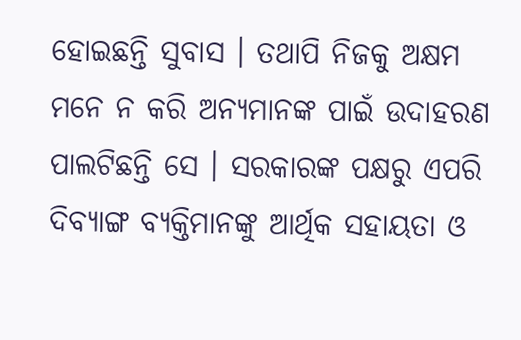ହୋଇଛନ୍ତି ସୁବାସ । ତଥାପି ନିଜକୁ ଅକ୍ଷମ ମନେ ନ କରି ଅନ୍ୟମାନଙ୍କ ପାଇଁ ଉଦାହରଣ ପାଲଟିଛନ୍ତି ସେ । ସରକାରଙ୍କ ପକ୍ଷରୁ ଏପରି ଦିବ୍ୟାଙ୍ଗ ବ୍ୟକ୍ତିମାନଙ୍କୁ ଆର୍ଥିକ ସହାୟତା ଓ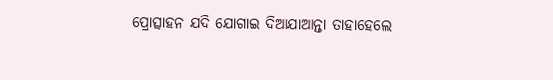ପ୍ରୋତ୍ସାହନ ଯଦି ଯୋଗାଇ ଦିଆଯାଆନ୍ତା ତାହାହେଲେ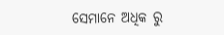ସେମାନେ ଅଧିକ ରୁ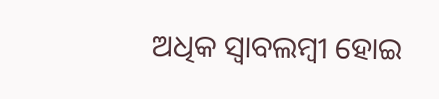ଅଧିକ ସ୍ୱାବଲମ୍ବୀ ହୋଇ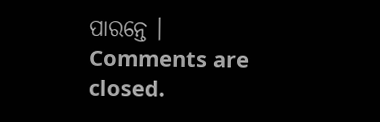ପାରନ୍ତେ ।
Comments are closed.